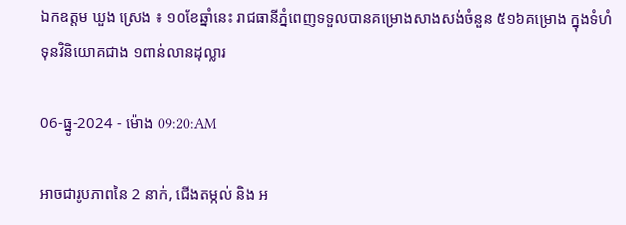ឯកឧត្តម ឃួង ស្រេង ៖ ១០ខែឆ្នាំនេះ រាជធានីភ្នំពេញទទួលបានគម្រោងសាងសង់ចំនួន ៥១៦គម្រោង ក្នុងទំហំទុនវិនិយោគជាង ១ពាន់លានដុល្លារ

06-ធ្នូ-2024 - ម៉ោង 09:20:AM

អាចជារូបភាពនៃ 2 នាក់, ជើងតម្កល់ និង អ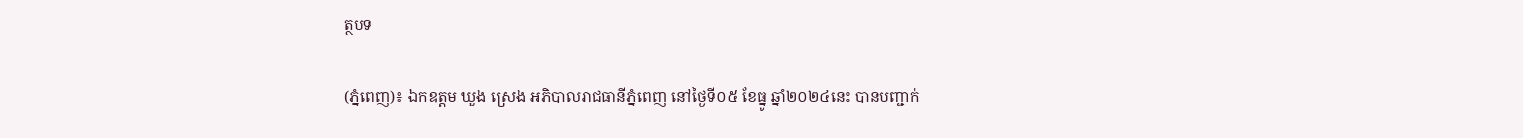ត្ថបទ

(ភ្នំពេញ)៖ ឯកឧត្តម ឃួង ស្រេង អភិបាលរាជធានីភ្នំពេញ នៅថ្ងៃទី០៥ ខែធ្នូ ឆ្នាំ២០២៤នេះ បានបញ្ជាក់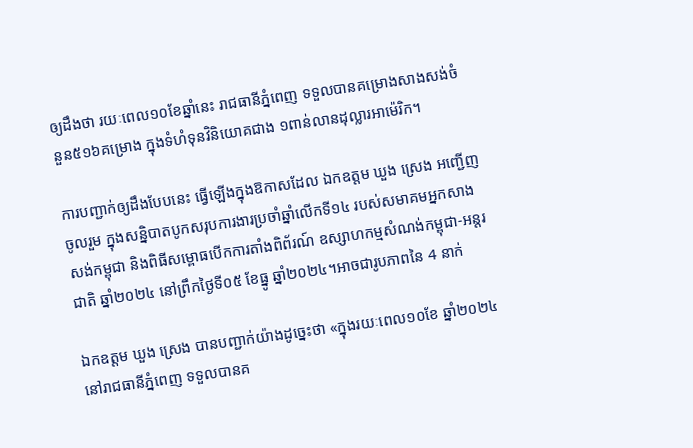ឲ្យដឹងថា រយៈពេល១០ខែឆ្នាំនេះ រាជធានីភ្នំពេញ ទទួលបានគម្រោងសាងសង់ចំនួន៥១៦គម្រោង ក្នុងទំហំទុនវិនិយោគជាង ១ពាន់លានដុល្លារអាម៉េរិក។

ការបញ្ជាក់ឲ្យដឹងបែបនេះ ធ្វើឡើងក្នុងឱកាសដែល ឯកឧត្តម ឃួង ស្រេង អញ្ជើញចូលរួម ក្នុងសន្និបាតបូកសរុបការងារប្រចាំឆ្នាំលើកទី១៤ របស់សមាគមអ្នកសាងសង់កម្ពុជា និងពិធីសម្ពោធបើកការតាំងពិព័រណ៍ ឧស្សាហកម្មសំណង់កម្ពុជា-អន្តរជាតិ ឆ្នាំ២០២៤ នៅព្រឹកថ្ងៃទី០៥ ខែធ្នូ ឆ្នាំ២០២៤។អាចជារូបភាពនៃ 4 នាក់

ឯកឧត្តម ឃួង ស្រេង បានបញ្ជាក់យ៉ាងដូច្នេះថា «ក្នុងរយៈពេល១០ខែ ឆ្នាំ២០២៤ នៅរាជធានីភ្នំពេញ ទទួលបានគ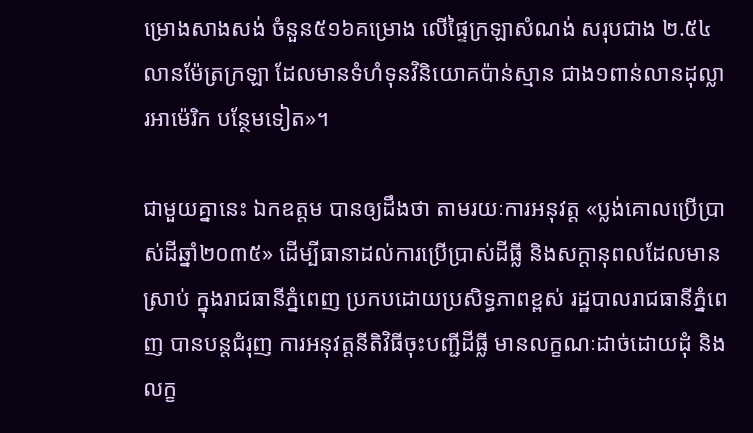ម្រោងសាងសង់ ចំនួន៥១៦គម្រោង លើផ្ទៃក្រឡាសំណង់ សរុបជាង ២.៥៤លានម៉ែត្រក្រឡា ដែលមានទំហំទុនវិនិយោគប៉ាន់ស្មាន ជាង១ពាន់លានដុល្លារអាម៉េរិក បន្ថែមទៀត»។

ជាមួយគ្នានេះ ឯកឧត្តម បានឲ្យដឹងថា តាមរយៈការអនុវត្ត «ប្លង់គោលប្រើប្រាស់ដីឆ្នាំ២០៣៥» ដើម្បីធានាដល់ការប្រើប្រាស់ដីធ្លី និងសក្តានុពលដែលមានស្រាប់ ក្នុងរាជធានីភ្នំពេញ ប្រកបដោយប្រសិទ្ធភាពខ្ពស់ រដ្ឋបាលរាជធានីភ្នំពេញ បានបន្តជំរុញ ការអនុវត្តនីតិវិធីចុះបញ្ជីដីធ្លី មានលក្ខណៈដាច់ដោយដុំ និងលក្ខ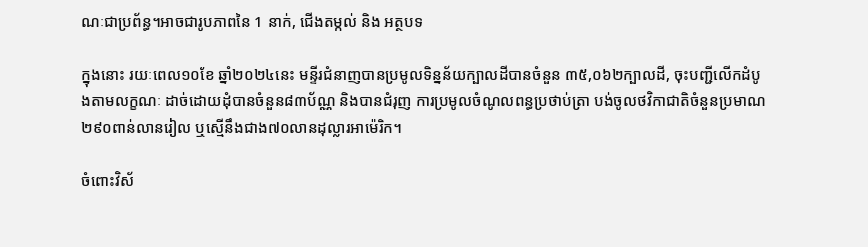ណៈជាប្រព័ន្ធ។អាចជារូបភាពនៃ 1 នាក់, ជើងតម្កល់ និង អត្ថបទ

ក្នុងនោះ រយៈពេល១០ខែ ឆ្នាំ២០២៤នេះ មន្ទីរជំនាញបានប្រមូលទិន្នន័យក្បាលដីបានចំនួន ៣៥,០៦២ក្បាលដី, ចុះបញ្ជីលើកដំបូងតាមលក្ខណៈ ដាច់ដោយដុំបានចំនួន៨៣ប័ណ្ណ និងបានជំរុញ ការប្រមូលចំណូលពន្ធប្រថាប់ត្រា បង់ចូលថវិកាជាតិចំនួនប្រមាណ២៩០ពាន់លានរៀល ឬស្មើនឹងជាង៧០លានដុល្លារអាម៉េរិក។

ចំពោះវិស័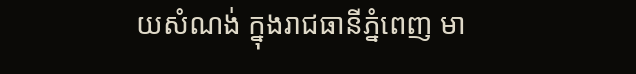យសំណង់ ក្នុងរាជធានីភ្នំពេញ មា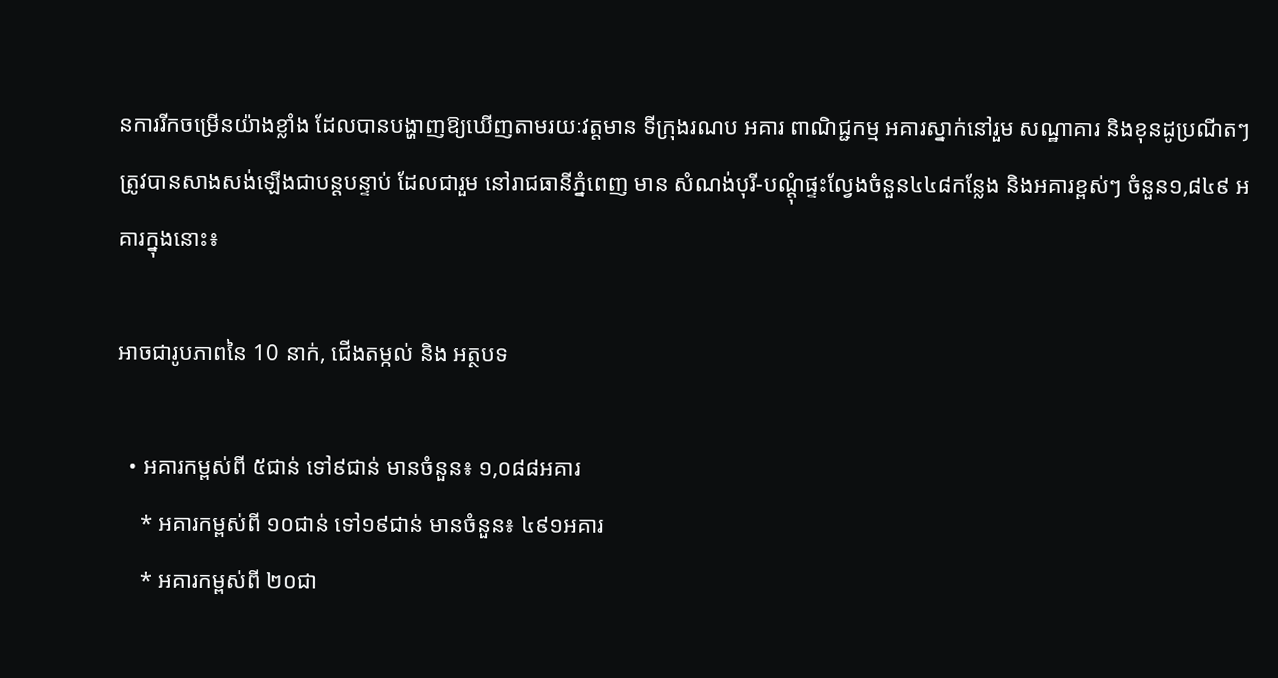នការរីកចម្រើនយ៉ាងខ្លាំង ដែលបានបង្ហាញឱ្យឃើញតាមរយៈវត្តមាន ទីក្រុងរណប អគារ ពាណិជ្ជកម្ម អគារស្នាក់នៅរួម សណ្ឋាគារ និងខុនដូប្រណីតៗ ត្រូវបានសាងសង់ឡើងជាបន្តបន្ទាប់ ដែលជារួម នៅរាជធានីភ្នំពេញ មាន សំណង់បុរី-បណ្ដុំផ្ទះល្វែងចំនួន៤៤៨កន្លែង និងអគារខ្ពស់ៗ ចំនួន១,៨៤៩ អគារក្នុងនោះ៖

អាចជារូបភាពនៃ 10 នាក់, ជើងតម្កល់ និង អត្ថបទ

  • អគារកម្ពស់ពី ៥ជាន់ ទៅ៩ជាន់ មានចំនួន៖ ១,០៨៨អគារ
    * អគារកម្ពស់ពី ១០ជាន់ ទៅ១៩ជាន់ មានចំនួន៖ ៤៩១អគារ
    * អគារកម្ពស់ពី ២០ជា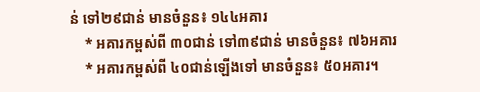ន់ ទៅ២៩ជាន់ មានចំនួន៖ ១៤៤អគារ
    * អគារកម្ពស់ពី ៣០ជាន់ ទៅ៣៩ជាន់ មានចំនួន៖ ៧៦អគារ
    * អគារកម្ពស់ពី ៤០ជាន់ឡើងទៅ មានចំនួន៖ ៥០អគារ។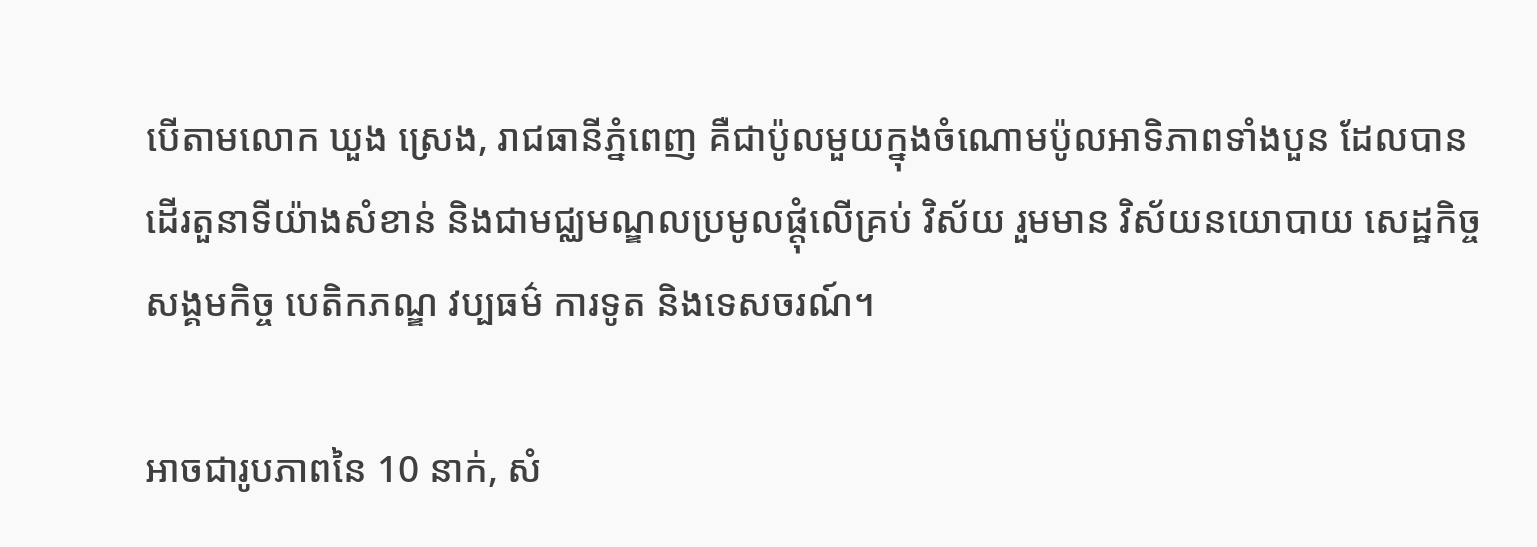បើតាមលោក ឃួង ស្រេង, រាជធានីភ្នំពេញ គឺជាប៉ូលមួយក្នុងចំណោមប៉ូលអាទិភាពទាំងបួន ដែលបានដើរតួនាទីយ៉ាងសំខាន់ និងជាមជ្ឈមណ្ឌលប្រមូលផ្តុំលើគ្រប់ វិស័យ រួមមាន វិស័យនយោបាយ សេដ្ឋកិច្ច សង្គមកិច្ច បេតិកភណ្ឌ វប្បធម៌ ការទូត និងទេសចរណ៍។

អាចជារូបភាពនៃ 10 នាក់, សំ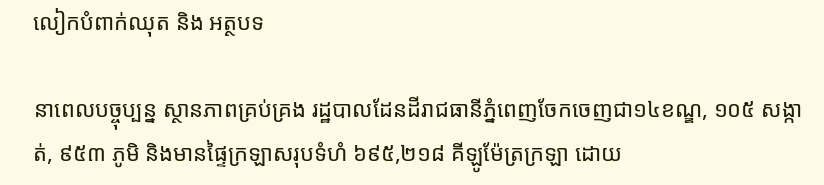លៀកបំពាក់ឈុត និង អត្ថបទ

នាពេលបច្ចុប្បន្ន ស្ថានភាពគ្រប់គ្រង រដ្ឋបាលដែនដីរាជធានីភ្នំពេញចែកចេញជា១៤ខណ្ឌ, ១០៥ សង្កាត់, ៩៥៣ ភូមិ និងមានផ្ទៃក្រឡាសរុបទំហំ ៦៩៥,២១៨ គីឡូម៉ែត្រក្រឡា ដោយ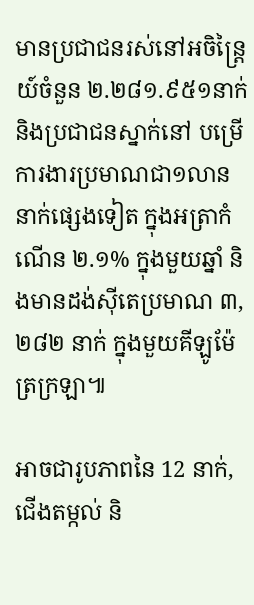មានប្រជាជនរស់នៅអចិន្ត្រៃយ៍ចំនួន ២.២៨១.៩៥១នាក់ និងប្រជាជនស្នាក់នៅ បម្រើការងារប្រមាណជា១លាននាក់ផ្សេងទៀត ក្នុងអត្រាកំណើន ២.១% ក្នុងមួយឆ្នាំ និងមានដង់ស៊ីតេប្រមាណ ៣,២៨២ នាក់ ក្នុងមួយគីឡូម៉ែត្រក្រឡា៕

អាចជារូបភាពនៃ 12 នាក់, ជើងតម្កល់ និ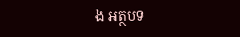ង អត្ថបទ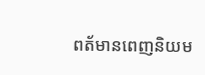ពត័មានពេញនិយម